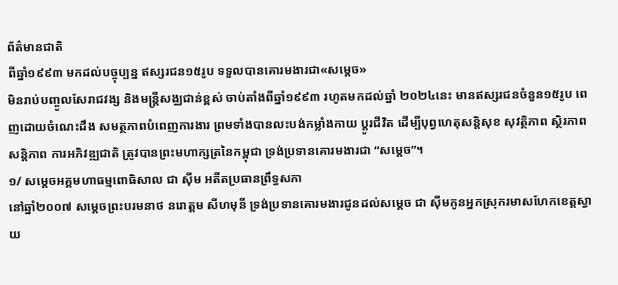ព័ត៌មានជាតិ
ពីឆ្នាំ១៩៩៣ មកដល់បច្ចុប្បន្ន ឥស្សរជន១៥រូប ទទួលបានគោរមងារជា«សម្ដេច»
មិនរាប់បញ្ចូលសែរាជវង្ស និងមន្ត្រីសង្ឈជាន់ខ្ពស់ ចាប់តាំងពីឆ្នាំ១៩៩៣ រហូតមកដល់ឆ្នាំ ២០២៤នេះ មានឥស្សរជនចំនួន១៥រូប ពេញដោយចំណេះដឹង សមត្ថភាពបំពេញការងារ ព្រមទាំងបានលះបង់កម្លាំងកាយ ប្ដូរជីវិត ដើម្បីបុព្វហេតុសន្តិសុខ សុវត្ថិភាព ស្ថិរភាព សន្តិភាព ការអភិវឌ្ឍជាតិ ត្រូវបានព្រះមហាក្សត្រនៃកម្ពុជា ទ្រង់ប្រទានគោរមងារជា “សម្ដេច”។
១/ សម្ដេចអគ្គមហាធម្មពោធិសាល ជា ស៊ីម អតីតប្រធានព្រឹទ្ធសភា
នៅឆ្នាំ២០០៧ សម្ដេចព្រះបរមនាថ នរោត្ដម សីហមុនី ទ្រង់ប្រទានគោរមងារជូនដល់សម្ដេច ជា ស៊ីមកូនអ្នកស្រុករមាសហែកខេត្តស្វាយ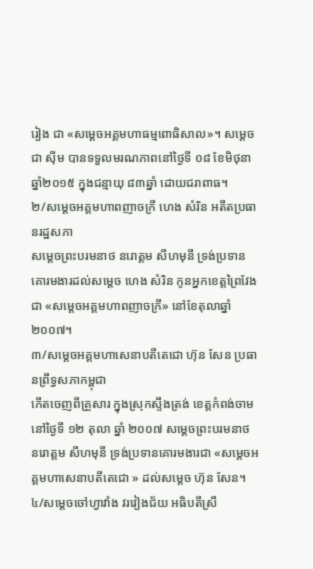រៀង ជា «សម្ដេចអគ្គមហាធម្មពោធិសាល»។ សម្ដេច ជា ស៊ីម បានទទួលមរណភាពនៅថ្ងៃទី ០៨ ខែមិថុនា ឆ្នាំ២០១៥ ក្នុងជន្មាយុ ៨៣ឆ្នាំ ដោយជរាពាធ។
២/សម្ដេចអគ្គមហាពញាចក្រី ហេង សំរិន អតីតប្រធានរដ្ឋសភា
សម្ដេចព្រះបរមនាថ នរោត្ដម សីហមុនី ទ្រង់ប្រទានគោរមងារដល់សម្ដេច ហេង សំរិន កូនអ្នកខេត្តព្រៃវែងជា «សម្ដេចអគ្គមហាពញាចក្រី» នៅខែតុលាឆ្នាំ ២០០៧។
៣/សម្ដេចអគ្គមហាសេនាបតីតេជោ ហ៊ុន សែន ប្រធានព្រឹទ្ធសភាកម្ពុជា
កើតចេញពីគ្រួសារ ក្នុងស្រុកស្ទឹងត្រង់ ខេត្តកំពង់ចាម នៅថ្ងៃទី ១២ តុលា ឆ្នាំ ២០០៧ សម្តេចព្រះបរមនាថ នរោត្តម សីហមុនី ទ្រង់ប្រទានគោរមងារជា «សម្តេចអគ្គមហាសេនាបតីតេជោ » ដល់សម្ដេច ហ៊ុន សែន។
៤/សម្ដេចចៅហ្វាវាំង វរវៀងជ័យ អធិបតីស្រឹ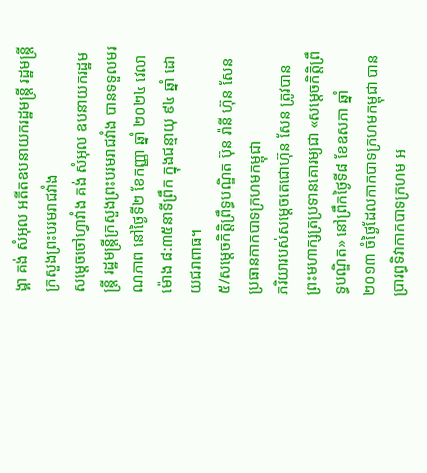ង្គា គង់ សំអុល អតីតឧបនាយករដ្ឋមន្ត្រី រដ្ឋមន្ត្រីក្រសួងព្រះបរមរាជវាំង
សម្តេចចៅហ្វាវាំង គង់ សំអុល ឧបនាយករដ្ឋមន្ត្រី រដ្ឋមន្ត្រីក្រសួងព្រះបរមរាជវាំង បានទទួលមរណភាព នៅថ្ងៃទី២ ខែកញ្ញា ឆ្នាំ ២០២៤ វេលាម៉ោង ៨:៣៥នាទីព្រឹក ក្នុងជន្មាយុ ៩៤ ឆ្នាំ ដោយជរាពាធ។
៥/សម្ដេចកិត្តិព្រឹទ្ធបណ្ឌិត ប៊ុន រ៉ានី ហ៊ុន សែន ប្រធានកាកបាទក្រហមកម្ពុជា
ភរិយារបស់សម្ដេចតេជោហ៊ុន សែន ត្រូវបានព្រះមហាក្សត្រប្រទានគោរម្យជា «សម្ដេចកិត្តិព្រឹទ្ធបណ្ឌិត» នៅព្រឹកថ្ងៃទី៨ ខែឧសភា ឆ្នាំ២០១៣ ចំថ្ងៃដែលកាកបាទក្រហមកម្ពុជា បានប្រារព្ធទិវាកាកបាទក្រហម អ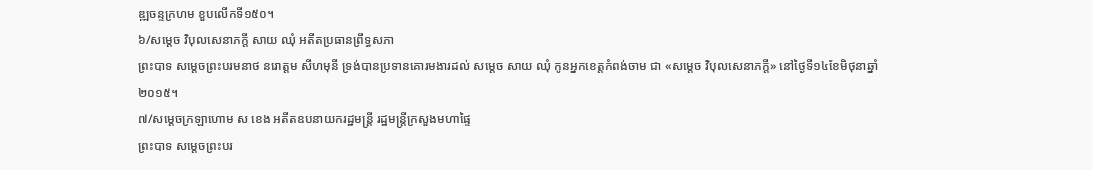ឌ្ឍចន្ទក្រហម ខួបលើកទី១៥០។
៦/សម្ដេច វិបុលសេនាភក្ដី សាយ ឈុំ អតីតប្រធានព្រឹទ្ធសភា
ព្រះបាទ សម្ដេចព្រះបរមនាថ នរោត្តម សីហមុនី ទ្រង់បានប្រទានគោរមងារដល់ សម្ដេច សាយ ឈុំ កូនអ្នកខេត្តកំពង់ចាម ជា «សម្ដេច វិបុលសេនាភក្ដី» នៅថ្ងៃទី១៤ខែមិថុនាឆ្នាំ ២០១៥។
៧/សម្ដេចក្រឡាហោម ស ខេង អតីតឧបនាយករដ្ឋមន្ត្រី រដ្ឋមន្ត្រីក្រសួងមហាផ្ទៃ
ព្រះបាទ សម្ដេចព្រះបរ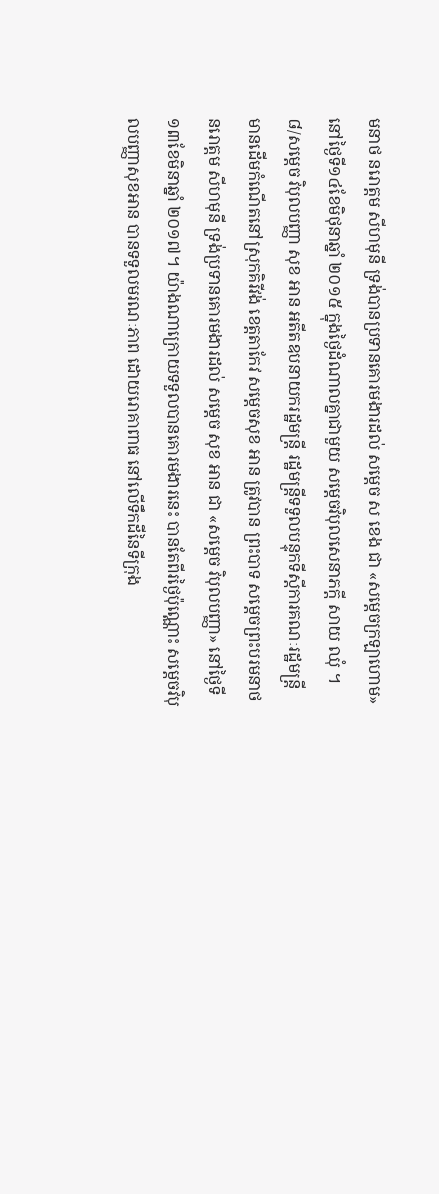មនាថ នរោត្តម សីហមុនី ទ្រង់បានប្រទានគោរមងារដល់ សម្ដេច ស ខេង ជា «សម្ដេចក្រឡាហោម» នៅថ្ងៃទី១៤ខែមិថុនាឆ្នាំ ២០១៥ ក្នុងថ្ងៃដំណាលគ្នាជាមួយ សម្ដេចវិបុលសេនាភក្ដី សាយ ឈុំ ។
៨/សម្ដេច វិបុលបញ្ញា សុខ អាន អតីតឧបនាយករដ្ឋមន្ត្រី រដ្ឋមន្ត្រីទទួលបន្ទុកទីស្ដីការគណៈរដ្ឋមន្ត្រី
មានដើមកំណើតនៅស្រុកគិរីវង់ ខេត្តតាកែវ សម្ដេចសុខ អាន ត្រូវបាន ព្រះបាទ សម្ដេចព្រះបរមនាថ នរោត្តម សីហមុនី ទ្រង់ប្រទានគោរមងារដល់ សម្ដេច សុខ អាន ជា «សម្ដេច វិបុលបញ្ញា» នៅថ្ងៃទី១៣ខែមិនាឆ្នាំ ២០១៧។ យ៉ាងណាក្រោយទទួលបានគោរមងារនេះ បានតែពីរថ្ងៃប៉ុណ្ណោះ សម្ដេចវិបុលបញ្ញាសុខអាន បានទទួលមរណៈភាព ដោយរោគាពាធ នៅលើទឹកដីនៃទីក្រុង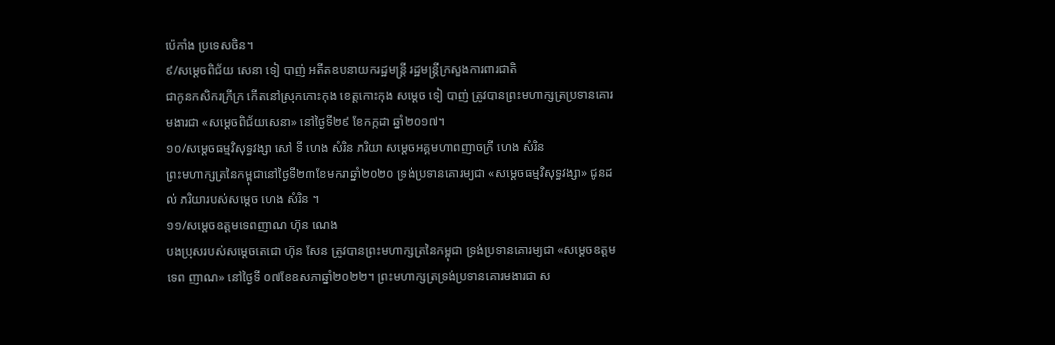ប៉េកាំង ប្រទេសចិន។
៩/សម្ដេចពិជ័យ សេនា ទៀ បាញ់ អតីតឧបនាយករដ្ឋមន្ត្រី រដ្ឋមន្ត្រីក្រសួងការពារជាតិ
ជាកូនកសិករក្រីក្រ កើតនៅស្រុកកោះកុង ខេត្តកោះកុង សម្ដេច ទៀ បាញ់ ត្រូវបានព្រះមហាក្សត្រប្រទានគោរមងារជា «សម្ដេចពិជ័យសេនា» នៅថ្ងៃទី២៩ ខែកក្កដា ឆ្នាំ២០១៧។
១០/សម្ដេចធម្មវិសុទ្ធវង្សា សៅ ទី ហេង សំរិន ភរិយា សម្ដេចអគ្គមហាពញាចក្រី ហេង សំរិន
ព្រះមហាក្សត្រនៃកម្ពុជានៅថ្ងៃទី២៣ខែមករាឆ្នាំ២០២០ ទ្រង់ប្រទានគោរម្យជា «សម្ដេចធម្មវិសុទ្ធវង្សា» ជូនដល់ ភរិយារបស់សម្ដេច ហេង សំរិន ។
១១/សម្ដេចឧត្ដមទេពញាណ ហ៊ុន ណេង
បងប្រុសរបស់សម្ដេចតេជោ ហ៊ុន សែន ត្រូវបានព្រះមហាក្សត្រនៃកម្ពុជា ទ្រង់ប្រទានគោរម្យជា «សម្ដេចឧត្ដមទេព ញាណ» នៅថ្ងៃទី ០៧ខែឧសភាឆ្នាំ២០២២។ ព្រះមហាក្សត្រទ្រង់ប្រទានគោរមងារជា ស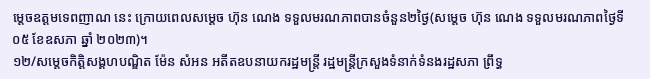ម្ដេចឧត្ដមទេពញាណ នេះ ក្រោយពេលសម្ដេច ហ៊ុន ណេង ទទួលមរណភាពបានចំនួន២ថ្ងៃ(សម្ដេច ហ៊ុន ណេង ទទួលមរណភាពថ្ងៃទី ០៥ ខែឧសភា ឆ្នាំ ២០២៣)។
១២/សម្ដេចកិត្តិសង្គហបណ្ឌិត ម៉ែន សំអន អតីតឧបនាយករដ្ឋមន្ត្រី រដ្ឋមន្រ្តីក្រសួងទំនាក់ទំនងរដ្ឋសភា ព្រឹទ្ធ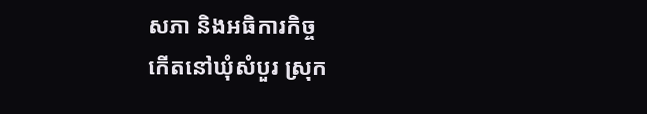សភា និងអធិការកិច្ច
កើតនៅឃុំសំបួរ ស្រុក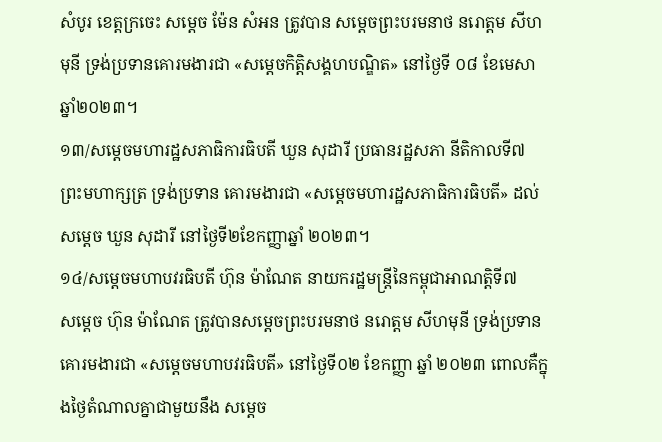សំបូរ ខេត្តក្រចេះ សម្ដេច ម៉ែន សំអន ត្រូវបាន សម្តេចព្រះបរមនាថ នរោត្តម សីហមុនី ទ្រង់ប្រទានគោរមងារជា «សម្ដេចកិត្តិសង្គហបណ្ឌិត» នៅថ្ងៃទី ០៨ ខែមេសា ឆ្នាំ២០២៣។
១៣/សម្ដេចមហារដ្ឋសភាធិការធិបតី ឃួន សុដារី ប្រធានរដ្ឋសភា នីតិកាលទី៧
ព្រះមហាក្សត្រ ទ្រង់ប្រទាន គោរមងារជា «សម្ដេចមហារដ្ឋសភាធិការធិបតី» ដល់សម្ដេច ឃួន សុដារី នៅថ្ងៃទី២ខែកញ្ញាឆ្នាំ ២០២៣។
១៤/សម្ដេចមហាបវរធិបតី ហ៊ុន ម៉ាណែត នាយករដ្ឋមន្ត្រីនៃកម្ពុជាអាណត្តិទី៧
សម្ដេច ហ៊ុន ម៉ាណែត ត្រូវបានសម្តេចព្រះបរមនាថ នរោត្តម សីហមុនី ទ្រង់ប្រទានគោរមងារជា «សម្ដេចមហាបវរធិបតី» នៅថ្ងៃទី០២ ខែកញ្ញា ឆ្នាំ ២០២៣ ពោលគឺក្នុងថ្ងៃតំណាលគ្នាជាមួយនឹង សម្ដេច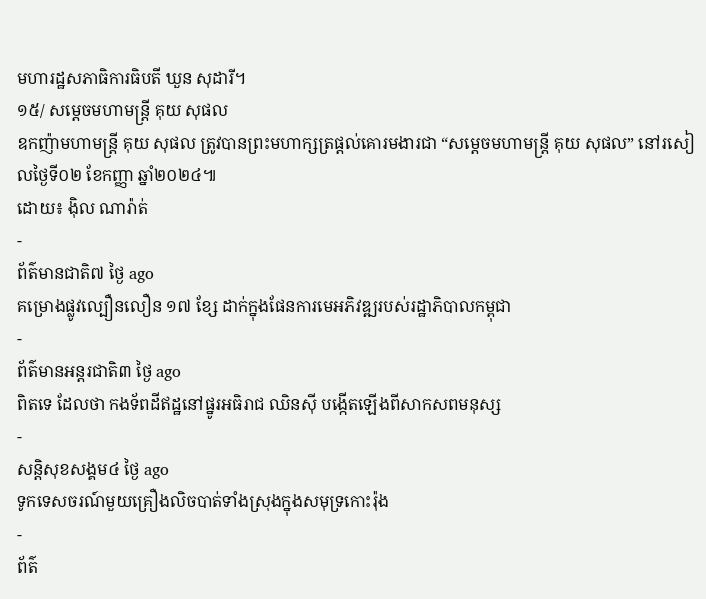មហារដ្ឋសភាធិការធិបតី ឃួន សុដារី។
១៥/ សម្ដេចមហាមន្ត្រី គុយ សុផល
ឧកញ៉ាមហាមន្ត្រី គុយ សុផល ត្រូវបានព្រះមហាក្សត្រផ្ដល់គោរមងារជា “សម្តេចមហាមន្ត្រី គុយ សុផល” នៅរសៀលថ្ងៃទី០២ ខែកញ្ញា ឆ្នាំ២០២៤៕
ដោយ៖ ង៉ិល ណារ៉ាត់
-
ព័ត៌មានជាតិ៧ ថ្ងៃ ago
គម្រោងផ្លូវល្បឿនលឿន ១៧ ខ្សែ ដាក់ក្នុងផែនការមេអភិវឌ្ឍរបស់រដ្ឋាភិបាលកម្ពុជា
-
ព័ត៌មានអន្ដរជាតិ៣ ថ្ងៃ ago
ពិតទេ ដែលថា កងទ័ពដីឥដ្ឋនៅផ្នូរអធិរាជ ឈិនស៊ី បង្កើតឡើងពីសាកសពមនុស្ស
-
សន្តិសុខសង្គម៤ ថ្ងៃ ago
ទូកទេសចរណ៍មួយគ្រឿងលិចបាត់ទាំងស្រុងក្នុងសមុទ្រកោះរ៉ុង
-
ព័ត៌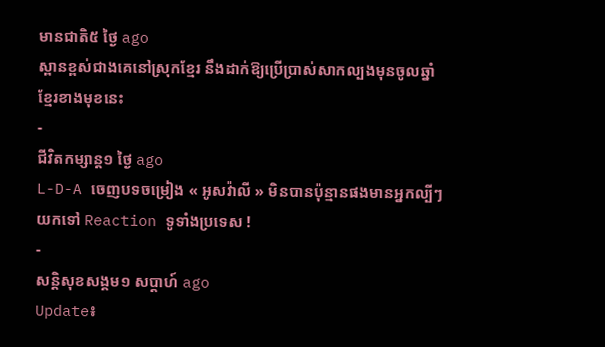មានជាតិ៥ ថ្ងៃ ago
ស្ពានខ្ពស់ជាងគេនៅស្រុកខ្មែរ នឹងដាក់ឱ្យប្រើប្រាស់សាកល្បងមុនចូលឆ្នាំខ្មែរខាងមុខនេះ
-
ជីវិតកម្សាន្ដ១ ថ្ងៃ ago
L-D-A ចេញបទចម្រៀង « អូសវ៉ាលី » មិនបានប៉ុន្មានផងមានអ្នកល្បីៗយកទៅ Reaction ទូទាំងប្រទេស !
-
សន្តិសុខសង្គម១ សប្តាហ៍ ago
Update៖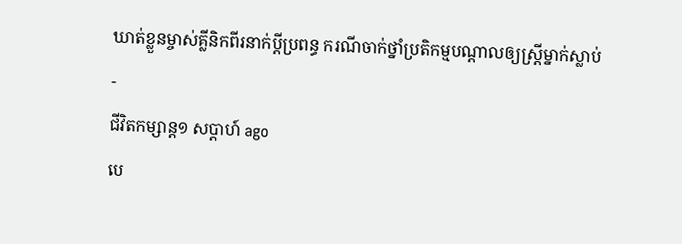ឃាត់ខ្លួនម្ចាស់គ្លីនិកពីរនាក់ប្ដីប្រពន្ធ ករណីចាក់ថ្នាំប្រតិកម្មបណ្ដាលឲ្យស្ត្រីម្នាក់ស្លាប់
-
ជីវិតកម្សាន្ដ១ សប្តាហ៍ ago
បេ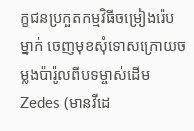ក្ខជនប្រកួតកម្មវិធីចម្រៀងរ៉េបម្នាក់ ចេញមុខសុំទោសក្រោយចម្លងប៉ារ៉ូលពីបទម្ចាស់ដើម Zedes (មានវីដេ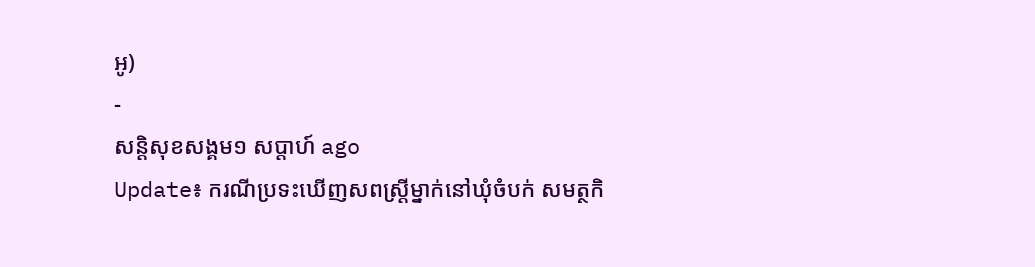អូ)
-
សន្តិសុខសង្គម១ សប្តាហ៍ ago
Update៖ ករណីប្រទះឃើញសពស្ត្រីម្នាក់នៅឃុំចំបក់ សមត្ថកិ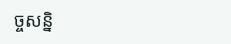ច្ចសន្និ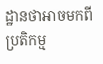ដ្ឋានថាអាចមកពីប្រតិកម្ម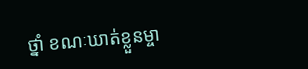ថ្នាំ ខណៈឃាត់ខ្លួនម្ចា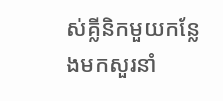ស់គ្លីនិកមួយកន្លែងមកសួរនាំ